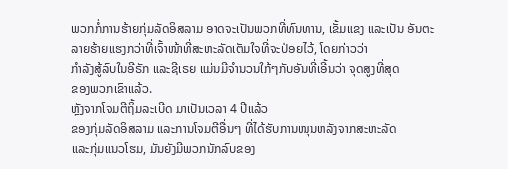ພວກກໍ່ການຮ້າຍກຸ່ມລັດອິສລາມ ອາດຈະເປັນພວກທີ່ທົນທານ, ເຂັ້ມແຂງ ແລະເປັນ ອັນຕະລາຍຮ້າຍແຮງກວ່າທີ່ເຈົ້າໜ້າທີ່ສະຫະລັດເຕັມໃຈທີ່ຈະປ່ອຍໄວ້, ໂດຍກ່າວວ່າ
ກຳລັງສູ້ລົບໃນອີຣັກ ແລະຊີເຣຍ ແມ່ນມີຈຳນວນໃກ້ໆກັບອັນທີ່ເອີ້ນວ່າ ຈຸດສູງທີ່ສຸດ
ຂອງພວກເຂົາແລ້ວ.
ຫຼັງຈາກໂຈມຕີຖິ້ມລະເບີດ ມາເປັນເວລາ 4 ປີແລ້ວ
ຂອງກຸ່ມລັດອິສລາມ ແລະການໂຈມຕີອື່ນໆ ທີ່ໄດ້ຮັບການໜຸນຫລັງຈາກສະຫະລັດ
ແລະກຸ່ມແນວໂຮມ, ມັນຍັງມີພວກນັກລົບຂອງ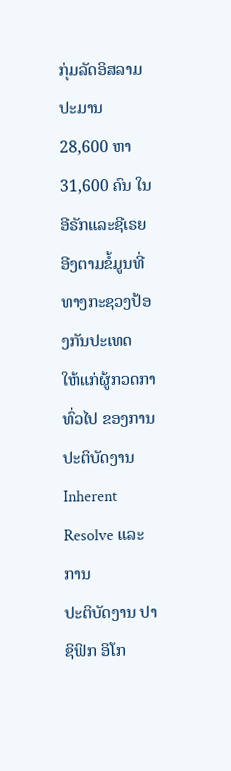ກຸ່ມລັດອິສລາມປະມານ 28,600 ຫາ
31,600 ຄົນ ໃນອີຣັກແລະຊີເຣຍ ອີງຕາມຂໍ້ມູນທີ່ທາງກະຊວງປ້ອງກັນປະເທດ
ໃຫ້ແກ່ຜູ້ກວດກາທົ່ວໄປ ຂອງການປະຕິບັດງານ Inherent Resolve ແລະການ
ປະຕິບັດງານ ປາຊິຟິກ ອິໂກ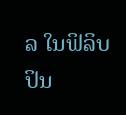ລ ໃນຟິລິບປິນ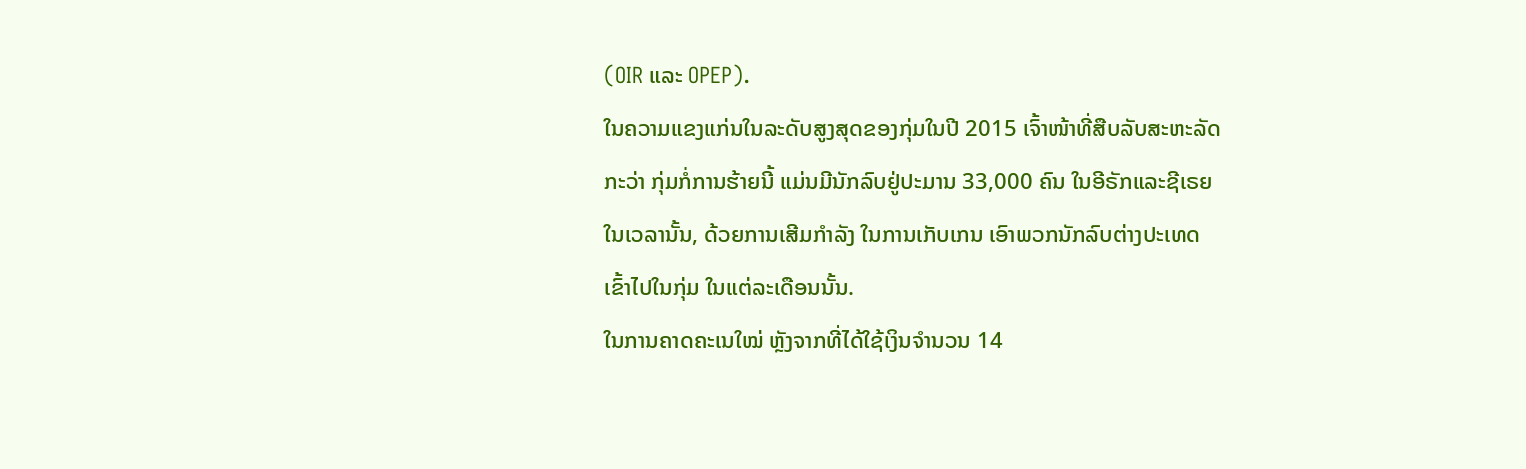(OIR ແລະ OPEP).
ໃນຄວາມແຂງແກ່ນໃນລະດັບສູງສຸດຂອງກຸ່ມໃນປີ 2015 ເຈົ້າໜ້າທີ່ສືບລັບສະຫະລັດ
ກະວ່າ ກຸ່ມກໍ່ການຮ້າຍນີ້ ແມ່ນມີນັກລົບຢູ່ປະມານ 33,000 ຄົນ ໃນອີຣັກແລະຊີເຣຍ
ໃນເວລານັ້ນ, ດ້ວຍການເສີມກຳລັງ ໃນການເກັບເກນ ເອົາພວກນັກລົບຕ່າງປະເທດ
ເຂົ້າໄປໃນກຸ່ມ ໃນແຕ່ລະເດືອນນັ້ນ.
ໃນການຄາດຄະເນໃໝ່ ຫຼັງຈາກທີ່ໄດ້ໃຊ້ເງິນຈຳນວນ 14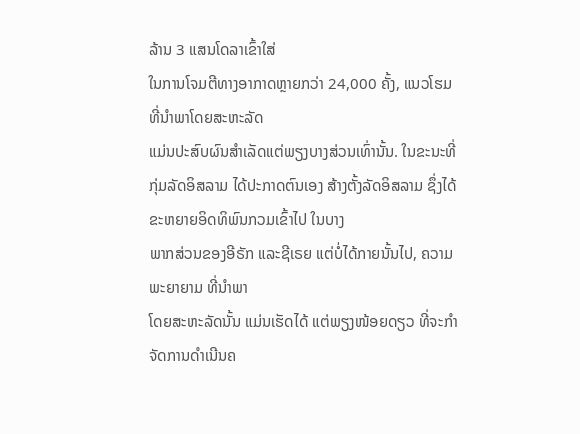ລ້ານ 3 ແສນໂດລາເຂົ້າໃສ່
ໃນການໂຈມຕີທາງອາກາດຫຼາຍກວ່າ 24,000 ຄັ້ງ, ແນວໂຮມທີ່ນຳພາໂດຍສະຫະລັດ
ແມ່ນປະສົບຜົນສຳເລັດແຕ່ພຽງບາງສ່ວນເທົ່ານັ້ນ. ໃນຂະນະທີ່ກຸ່ມລັດອິສລາມ ໄດ້ປະກາດຕົນເອງ ສ້າງຕັ້ງລັດອິສລາມ ຊຶ່ງໄດ້ຂະຫຍາຍອິດທິພົນກວມເຂົ້າໄປ ໃນບາງ
ພາກສ່ວນຂອງອີຣັກ ແລະຊີເຣຍ ແຕ່ບໍ່ໄດ້ກາຍນັ້ນໄປ, ຄວາມພະຍາຍາມ ທີ່ນຳພາ
ໂດຍສະຫະລັດນັ້ນ ແມ່ນເຮັດໄດ້ ແຕ່ພຽງໜ້ອຍດຽວ ທີ່ຈະກຳຈັດການດຳເນີນຄ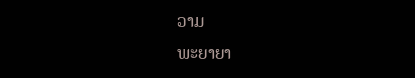ວາມ
ພະຍາຍາ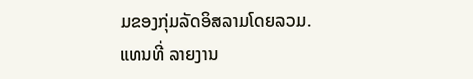ມຂອງກຸ່ມລັດອິສລາມໂດຍລວມ.
ແທນທີ່ ລາຍງານ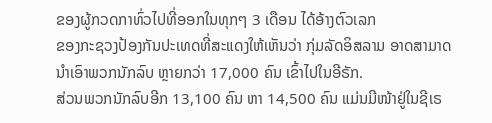ຂອງຜູ້ກວດກາທົ່ວໄປທີ່ອອກໃນທຸກໆ 3 ເດືອນ ໄດ້ອ້າງຕົວເລກ
ຂອງກະຊວງປ້ອງກັນປະເທດທີ່ສະແດງໃຫ້ເຫັນວ່າ ກຸ່ມລັດອິສລາມ ອາດສາມາດ
ນຳເອົາພວກນັກລົບ ຫຼາຍກວ່າ 17,000 ຄົນ ເຂົ້າໄປໃນອີຣັກ.
ສ່ວນພວກນັກລົບອີກ 13,100 ຄົນ ຫາ 14,500 ຄົນ ແມ່ນມີໜ້າຢູ່ໃນຊີເຣ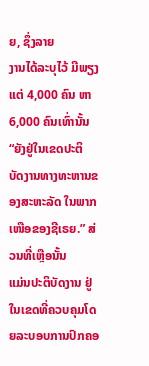ຍ, ຊຶ່ງລາຍ
ງານໄດ້ລະບຸໄວ້ ມີພຽງແຕ່ 4,000 ຄົນ ຫາ 6,000 ຄົນເທົ່ານັ້ນ “ຍັງຢູ່ໃນເຂດປະຕິ
ບັດງານທາງທະຫານຂອງສະຫະລັດ ໃນພາກເໜືອຂອງຊີເຣຍ.” ສ່ວນທີ່ເຫຼືອນັ້ນ
ແມ່ນປະຕິບັດງານ ຢູ່ໃນເຂດທີ່ຄວບຄຸມໂດຍລະບອບການປົກຄອ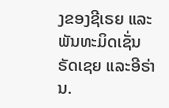ງຂອງຊີເຣຍ ແລະ
ພັນທະມິດເຊັ່ນ ຣັດເຊຍ ແລະອີຣ່ານ.